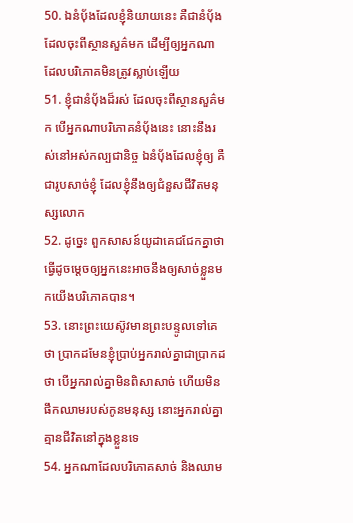50. ឯនំបុ័ងដែលខ្ញុំនិយាយនេះ គឺជានំបុ័ងដែលចុះពីស្ថានសួគ៌មក ដើម្បីឲ្យអ្នកណា ដែលបរិភោគមិនត្រូវស្លាប់ឡើយ
51. ខ្ញុំជានំបុ័ងដ៏រស់ ដែលចុះពីស្ថានសួគ៌មក បើអ្នកណាបរិភោគនំបុ័ងនេះ នោះនឹងរស់នៅអស់កល្បជានិច្ច ឯនំបុ័ងដែលខ្ញុំឲ្យ គឺជារូបសាច់ខ្ញុំ ដែលខ្ញុំនឹងឲ្យជំនួសជីវិតមនុស្សលោក
52. ដូច្នេះ ពួកសាសន៍យូដាគេជជែកគ្នាថា ធ្វើដូចម្តេចឲ្យអ្នកនេះអាចនឹងឲ្យសាច់ខ្លួនមកយើងបរិភោគបាន។
53. នោះព្រះយេស៊ូវមានព្រះបន្ទូលទៅគេថា ប្រាកដមែនខ្ញុំប្រាប់អ្នករាល់គ្នាជាប្រាកដថា បើអ្នករាល់គ្នាមិនពិសាសាច់ ហើយមិនផឹកឈាមរបស់កូនមនុស្ស នោះអ្នករាល់គ្នាគ្មានជីវិតនៅក្នុងខ្លួនទេ
54. អ្នកណាដែលបរិភោគសាច់ និងឈាម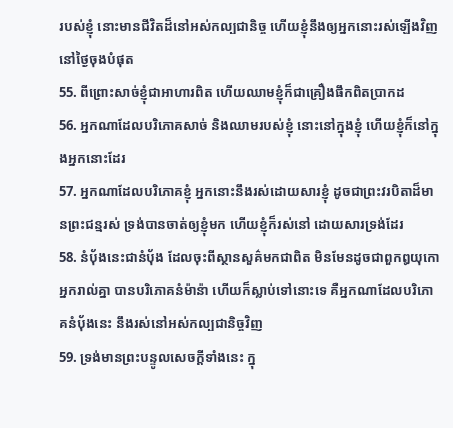របស់ខ្ញុំ នោះមានជីវិតដ៏នៅអស់កល្បជានិច្ច ហើយខ្ញុំនឹងឲ្យអ្នកនោះរស់ឡើងវិញ នៅថ្ងៃចុងបំផុត
55. ពីព្រោះសាច់ខ្ញុំជាអាហារពិត ហើយឈាមខ្ញុំក៏ជាគ្រឿងផឹកពិតប្រាកដ
56. អ្នកណាដែលបរិភោគសាច់ និងឈាមរបស់ខ្ញុំ នោះនៅក្នុងខ្ញុំ ហើយខ្ញុំក៏នៅក្នុងអ្នកនោះដែរ
57. អ្នកណាដែលបរិភោគខ្ញុំ អ្នកនោះនឹងរស់ដោយសារខ្ញុំ ដូចជាព្រះវរបិតាដ៏មានព្រះជន្មរស់ ទ្រង់បានចាត់ឲ្យខ្ញុំមក ហើយខ្ញុំក៏រស់នៅ ដោយសារទ្រង់ដែរ
58. នំបុ័ងនេះជានំបុ័ង ដែលចុះពីស្ថានសួគ៌មកជាពិត មិនមែនដូចជាពួកឰយុកោអ្នករាល់គ្នា បានបរិភោគនំម៉ាន៉ា ហើយក៏ស្លាប់ទៅនោះទេ គឺអ្នកណាដែលបរិភោគនំបុ័ងនេះ នឹងរស់នៅអស់កល្បជានិច្ចវិញ
59. ទ្រង់មានព្រះបន្ទូលសេចក្តីទាំងនេះ ក្នុ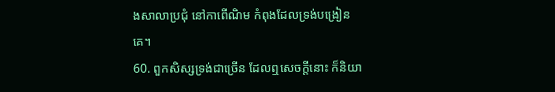ងសាលាប្រជុំ នៅកាពើណិម កំពុងដែលទ្រង់បង្រៀនគេ។
60. ពួកសិស្សទ្រង់ជាច្រើន ដែលឮសេចក្តីនោះ ក៏និយា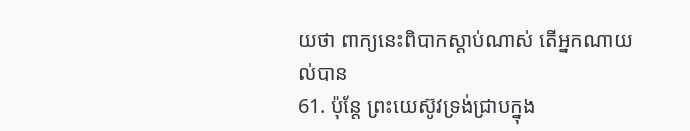យថា ពាក្យនេះពិបាកស្តាប់ណាស់ តើអ្នកណាយល់បាន
61. ប៉ុន្តែ ព្រះយេស៊ូវទ្រង់ជ្រាបក្នុង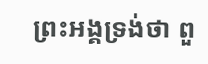ព្រះអង្គទ្រង់ថា ពួ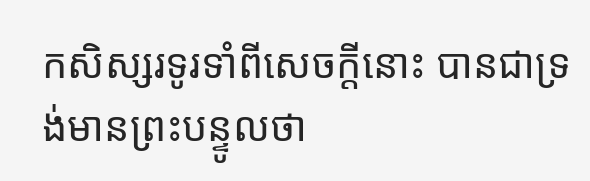កសិស្សរទូរទាំពីសេចក្តីនោះ បានជាទ្រង់មានព្រះបន្ទូលថា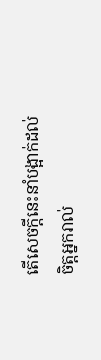តើសេចក្តីនេះនាំបង្អាក់ដល់ចិត្តអ្នករាល់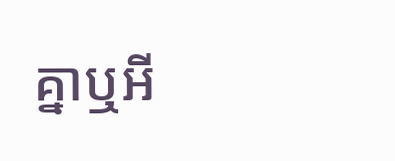គ្នាឬអី